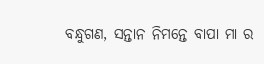ବନ୍ଧୁଗଣ, ସନ୍ତାନ ନିମନ୍ତେ ବାପା ମା ର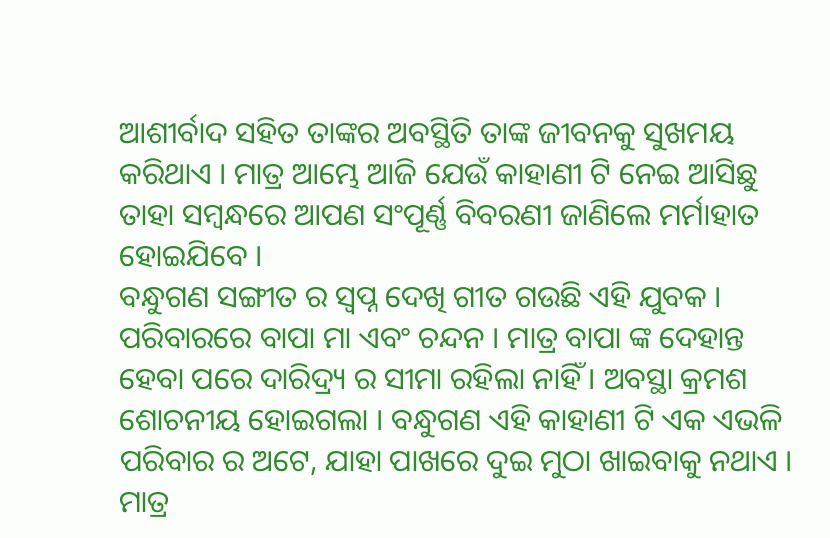ଆଶୀର୍ବାଦ ସହିତ ତାଙ୍କର ଅବସ୍ଥିତି ତାଙ୍କ ଜୀବନକୁ ସୁଖମୟ କରିଥାଏ । ମାତ୍ର ଆମ୍ଭେ ଆଜି ଯେଉଁ କାହାଣୀ ଟି ନେଇ ଆସିଛୁ ତାହା ସମ୍ବନ୍ଧରେ ଆପଣ ସଂପୂର୍ଣ୍ଣ ବିବରଣୀ ଜାଣିଲେ ମର୍ମାହାତ ହୋଇଯିବେ ।
ବନ୍ଧୁଗଣ ସଙ୍ଗୀତ ର ସ୍ଵପ୍ନ ଦେଖି ଗୀତ ଗଉଛି ଏହି ଯୁବକ । ପରିବାରରେ ବାପା ମା ଏବଂ ଚନ୍ଦନ । ମାତ୍ର ବାପା ଙ୍କ ଦେହାନ୍ତ ହେବା ପରେ ଦାରିଦ୍ର୍ୟ ର ସୀମା ରହିଲା ନାହିଁ । ଅବସ୍ଥା କ୍ରମଶ ଶୋଚନୀୟ ହୋଇଗଲା । ବନ୍ଧୁଗଣ ଏହି କାହାଣୀ ଟି ଏକ ଏଭଳି ପରିବାର ର ଅଟେ, ଯାହା ପାଖରେ ଦୁଇ ମୁଠା ଖାଇବାକୁ ନଥାଏ । ମାତ୍ର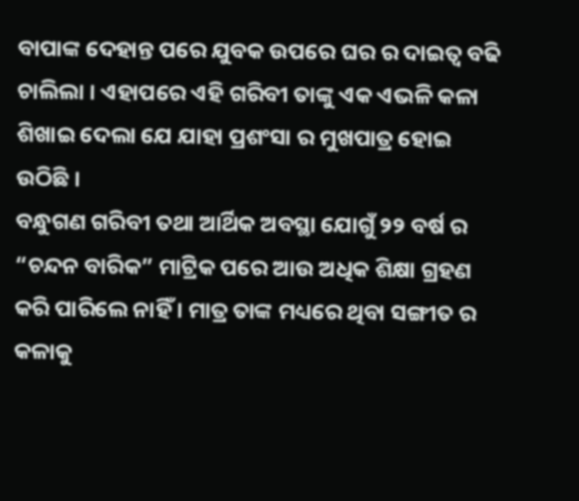ବାପାଙ୍କ ଦେହାନ୍ତ ପରେ ଯୁବକ ଉପରେ ଘର ର ଦାଇତ୍ଵ ବଢି ଚାଲିଲା । ଏହାପରେ ଏହି ଗରିବୀ ତାଙ୍କୁ ଏକ ଏଭଳି କଳା ଶିଖାଇ ଦେଲା ଯେ ଯାହା ପ୍ରଶଂସା ର ମୁଖପାତ୍ର ହୋଇ ଉଠିଛି ।
ବନ୍ଧୁଗଣ ଗରିବୀ ତଥା ଆର୍ଥିକ ଅବସ୍ଥା ଯୋଗୁଁ ୨୨ ବର୍ଷ ର “ଚନ୍ଦନ ବାରିକ” ମାଟ୍ରିକ ପରେ ଆଉ ଅଧିକ ଶିକ୍ଷା ଗ୍ରହଣ କରି ପାରିଲେ ନାହିଁ । ମାତ୍ର ତାଙ୍କ ମଧ୍ୟରେ ଥିବା ସଙ୍ଗୀତ ର କଳାକୁ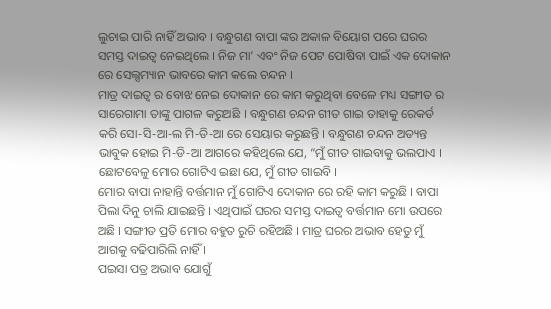ଲୁଚାଇ ପାରି ନାହିଁ ଅଭାବ । ବନ୍ଧୁଗଣ ବାପା ଙ୍କର ଅକାଳ ବିୟୋଗ ପରେ ଘରର ସମସ୍ତ ଦାଇତ୍ଵ ନେଇଥିଲେ । ନିଜ ମା’ ଏବଂ ନିଜ ପେଟ ପୋଷିବା ପାଇଁ ଏକ ଦୋକାନ ରେ ସେଲ୍ସମ୍ୟାନ ଭାବରେ କାମ କଲେ ଚନ୍ଦନ ।
ମାତ୍ର ଦାଇତ୍ଵ ର ବୋଝ ନେଇ ଦୋକାନ ରେ କାମ କରୁଥିବା ବେଳେ ମଧ୍ୟ ସଙ୍ଗୀତ ର ସାରେଗାମା ତାଙ୍କୁ ପାଗଳ କରୁଅଛି । ବନ୍ଧୁଗଣ ଚନ୍ଦନ ଗୀତ ଗାଇ ତାହାକୁ ରେକର୍ଡ କରି ସୋ-ସି-ଆ-ଲ ମି-ଡି-ଆ ରେ ସେୟାର କରୁଛନ୍ତି । ବନ୍ଧୁଗଣ ଚନ୍ଦନ ଅତ୍ୟନ୍ତ ଭାବୁକ ହୋଇ ମି-ଡି-ଆ ଆଗରେ କହିଥିଲେ ଯେ, “ମୁଁ ଗୀତ ଗାଇବାକୁ ଭଲପାଏ । ଛୋଟବେଳୁ ମୋର ଗୋଟିଏ ଇଛା ଯେ, ମୁଁ ଗୀତ ଗାଇବି ।
ମୋର ବାପା ନାହାନ୍ତି ବର୍ତ୍ତମାନ ମୁଁ ଗୋଟିଏ ଦୋକାନ ରେ ରହି କାମ କରୁଛି । ବାପା ପିଲା ଦିନୁ ଚାଲି ଯାଇଛନ୍ତି । ଏଥିପାଇଁ ଘରର ସମସ୍ତ ଦାଇତ୍ଵ ବର୍ତ୍ତମାନ ମୋ ଉପରେ ଅଛି । ସଙ୍ଗୀତ ପ୍ରତି ମୋର ବହୁତ ରୁଚି ରହିଅଛି । ମାତ୍ର ଘରର ଅଭାବ ହେତୁ ମୁଁ ଆଗକୁ ବଢିପାରିଲି ନାହିଁ ।
ପଇସା ପତ୍ର ଅଭାବ ଯୋଗୁଁ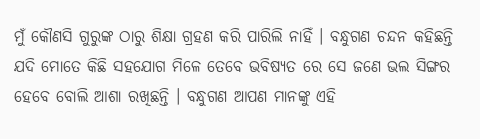ମୁଁ କୌଣସି ଗୁରୁଙ୍କ ଠାରୁ ଶିକ୍ଷା ଗ୍ରହଣ କରି ପାରିଲି ନାହିଁ । ବନ୍ଧୁଗଣ ଚନ୍ଦନ କହିଛନ୍ତି ଯଦି ମୋତେ କିଛି ସହଯୋଗ ମିଳେ ତେବେ ଭବିଷ୍ୟତ ରେ ସେ ଜଣେ ଭଲ ସିଙ୍ଗର ହେବେ ବୋଲି ଆଶା ରଖିଛନ୍ତି । ବନ୍ଧୁଗଣ ଆପଣ ମାନଙ୍କୁ ଏହି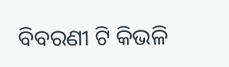ବିବରଣୀ ଟି କିଭଳି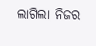ଲାଗିଲା ନିଜର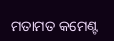ମତାମତ କମେଣ୍ଟ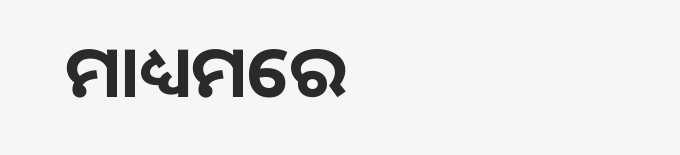ମାଧ୍ୟମରେ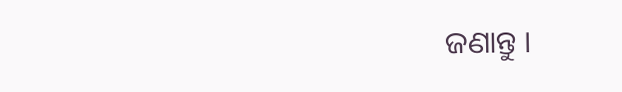ଜଣାନ୍ତୁ ।